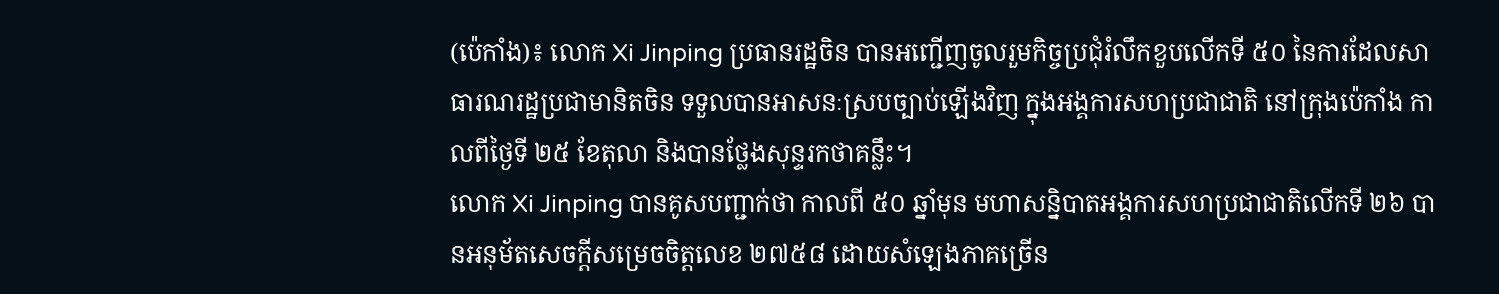(ប៉េកាំង)៖ លោក Xi Jinping ប្រធានរដ្ឋចិន បានអញ្ជើញចូលរួមកិច្ចប្រជុំរំលឹកខួបលើកទី ៥០ នៃការដែលសាធារណរដ្ឋប្រជាមានិតចិន ទទួលបានអាសនៈស្របច្បាប់ឡើងវិញ ក្នុងអង្គការសហប្រជាជាតិ នៅក្រុងប៉េកាំង កាលពីថ្ងៃទី ២៥ ខែតុលា និងបានថ្លែងសុន្ទរកថាគន្លឹះ។
លោក Xi Jinping បានគូសបញ្ជាក់ថា កាលពី ៥០ ឆ្នាំមុន មហាសន្និបាតអង្គការសហប្រជាជាតិលើកទី ២៦ បានអនុម័តសេចក្តីសម្រេចចិត្តលេខ ២៧៥៨ ដោយសំឡេងភាគច្រើន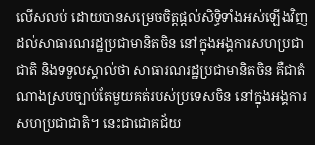លើសលប់ ដោយបានសម្រេចចិត្តផ្តល់សិទ្ធិទាំងអស់ឡើងវិញ ដល់សាធារណរដ្ឋប្រជាមានិតចិន នៅក្នុងអង្គការសហប្រជាជាតិ និងទទួលស្គាល់ថា សាធារណរដ្ឋប្រជាមានិតចិន គឺជាតំណាងស្របច្បាប់តែមួយគត់របស់ប្រទេសចិន នៅក្នុងអង្គការសហប្រជាជាតិ។ នេះជាជោគជ័យ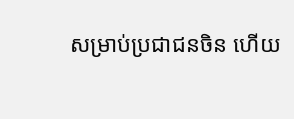សម្រាប់ប្រជាជនចិន ហើយ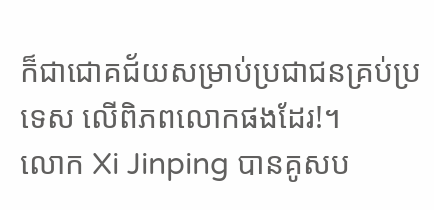ក៏ជាជោគជ័យសម្រាប់ប្រជាជនគ្រប់ប្រទេស លើពិភពលោកផងដែរ!។
លោក Xi Jinping បានគូសប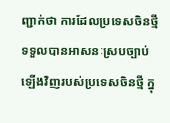ញ្ជាក់ថា ការដែលប្រទេសចិនថ្មី ទទួលបានអាសនៈស្របច្បាប់ឡើងវិញរបស់ប្រទេសចិនថ្មី ក្នុ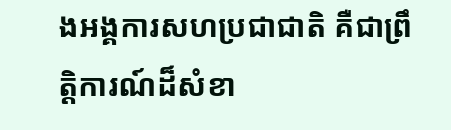ងអង្គការសហប្រជាជាតិ គឺជាព្រឹត្តិការណ៍ដ៏សំខា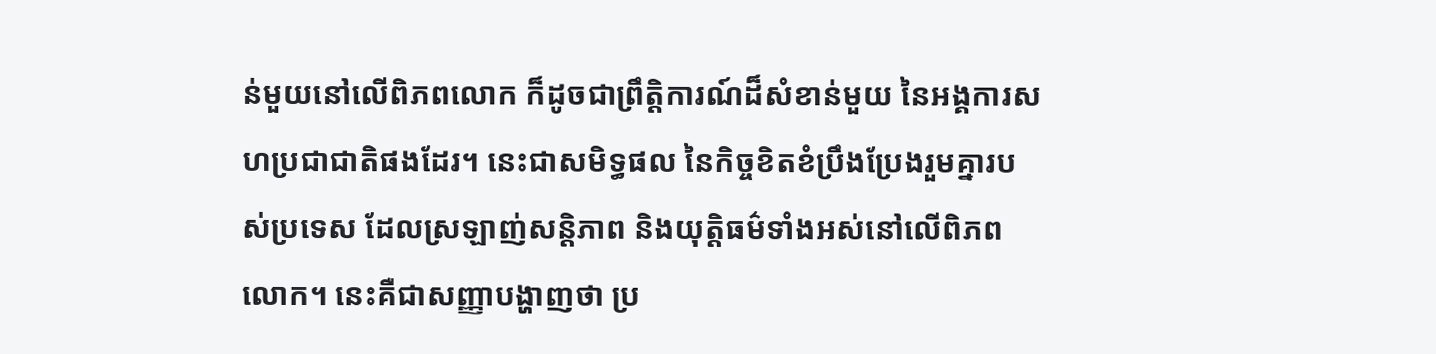ន់មួយនៅលើពិភពលោក ក៏ដូចជាព្រឹត្តិការណ៍ដ៏សំខាន់មួយ នៃអង្គការសហប្រជាជាតិផងដែរ។ នេះជាសមិទ្ធផល នៃកិច្ចខិតខំប្រឹងប្រែងរួមគ្នារបស់ប្រទេស ដែលស្រឡាញ់សន្តិភាព និងយុត្តិធម៌ទាំងអស់នៅលើពិភពលោក។ នេះគឺជាសញ្ញាបង្ហាញថា ប្រ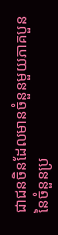ជាជនចិនដែលមានចំនួនមួយភាគបួន នៃចំនួនប្រ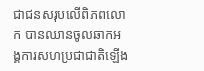ជាជនសរុបលើពិភពលោក បានឈានចូលឆាកអង្គការសហប្រជាជាតិឡើង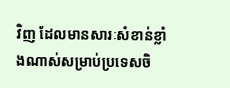វិញ ដែលមានសារៈសំខាន់ខ្លាំងណាស់សម្រាប់ប្រទេសចិ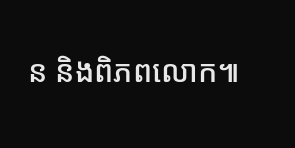ន និងពិភពលោក៕